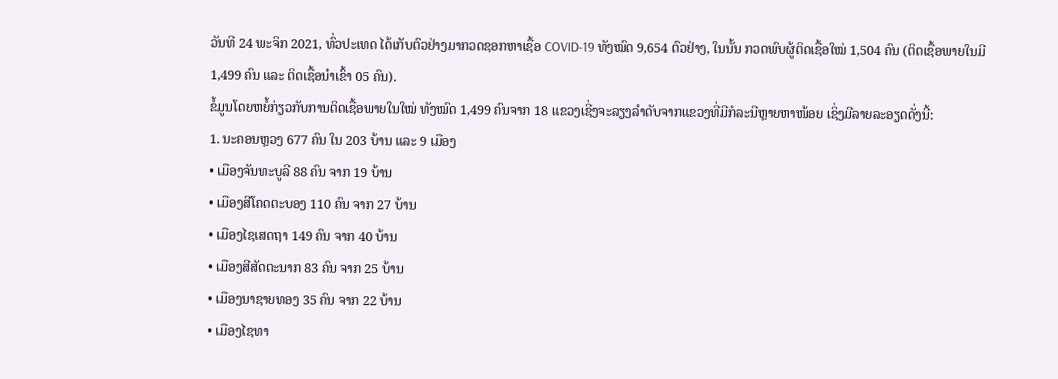ວັນທີ 24 ພະຈິກ 2021, ທົ່ວປະເທດ ໄດ້ເກັບຕົວຢ່າງມາກວດຊອກຫາເຊື້ອ COVID-19 ທັງໝົດ 9,654 ຕົວຢ່າງ, ໃນນັ້ນ ກວດພົບຜູ້ຕິດເຊື້ອໃໝ່ 1,504 ຄົນ (ຕິດເຊື້ອພາຍໃນມີ 1,499 ຄົນ ແລະ ຕິດເຊື້ອນໍາເຂົ້າ 05 ຄົນ).
ຂໍ້ມູນໂດຍຫຍໍ້ກ່ຽວກັບການຕິດເຊື້ອພາຍໃນໃໝ່ ທັງໝົດ 1,499 ຄົນຈາກ 18 ແຂວງເຊີ່ງຈະລຽງລໍາດັບຈາກແຂວງທີ່ມີກໍລະນີຫຼາຍຫາໜ້ອຍ ເຊິ່ງມີລາຍລະອຽດດັ່ງນີ້:
1. ນະຄອນຫຼວງ 677 ຄົນ ໃນ 203 ບ້ານ ແລະ 9 ເມືອງ
• ເມືອງຈັນທະບູລີ 88 ຄົນ ຈາກ 19 ບ້ານ
• ເມືອງສີໂຄດຕະບອງ 110 ຄົນ ຈາກ 27 ບ້ານ
• ເມືອງໄຊເສດຖາ 149 ຄົນ ຈາກ 40 ບ້ານ
• ເມືອງສີສັດຕະນາກ 83 ຄົນ ຈາກ 25 ບ້ານ
• ເມືອງນາຊາຍທອງ 35 ຄົນ ຈາກ 22 ບ້ານ
• ເມືອງໄຊທາ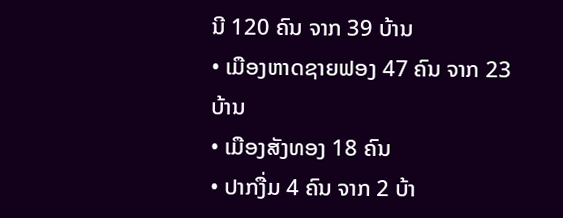ນີ 120 ຄົນ ຈາກ 39 ບ້ານ
• ເມືອງຫາດຊາຍຟອງ 47 ຄົນ ຈາກ 23 ບ້ານ
• ເມືອງສັງທອງ 18 ຄົນ
• ປາກງື່ມ 4 ຄົນ ຈາກ 2 ບ້າ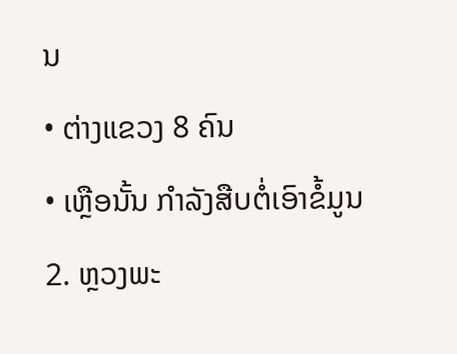ນ
• ຕ່າງແຂວງ 8 ຄົນ
• ເຫຼືອນັ້ນ ກຳລັງສືບຕໍ່ເອົາຂໍ້ມູນ
2. ຫຼວງພະ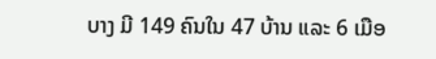ບາງ ມີ 149 ຄົນໃນ 47 ບ້ານ ແລະ 6 ເມືອ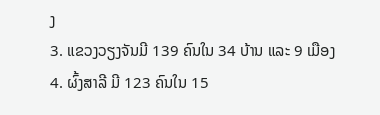ງ
3. ແຂວງວຽງຈັນມີ 139 ຄົນໃນ 34 ບ້ານ ແລະ 9 ເມືອງ
4. ຜົ້ງສາລີ ມີ 123 ຄົນໃນ 15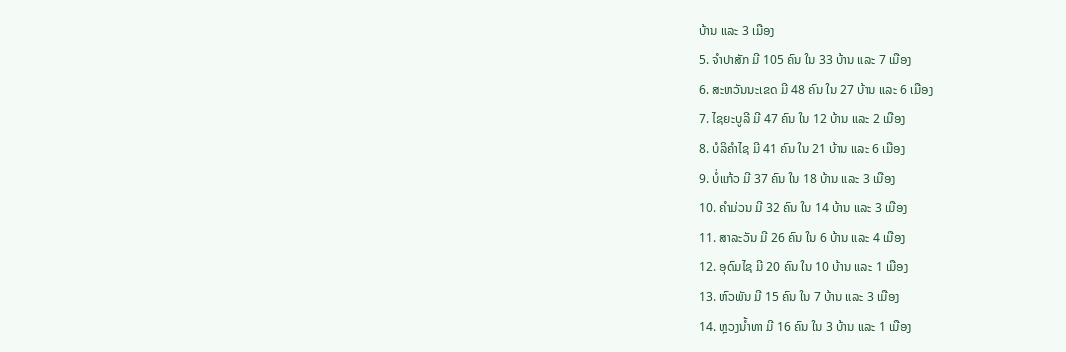ບ້ານ ແລະ 3 ເມືອງ
5. ຈຳປາສັກ ມີ 105 ຄົນ ໃນ 33 ບ້ານ ແລະ 7 ເມືອງ
6. ສະຫວັນນະເຂດ ມີ 48 ຄົນ ໃນ 27 ບ້ານ ແລະ 6 ເມືອງ
7. ໄຊຍະບູລີ ມີ 47 ຄົນ ໃນ 12 ບ້ານ ແລະ 2 ເມືອງ
8. ບໍລິຄຳໄຊ ມີ 41 ຄົນ ໃນ 21 ບ້ານ ແລະ 6 ເມືອງ
9. ບໍ່ແກ້ວ ມີ 37 ຄົນ ໃນ 18 ບ້ານ ແລະ 3 ເມືອງ
10. ຄຳມ່ວນ ມີ 32 ຄົນ ໃນ 14 ບ້ານ ແລະ 3 ເມືອງ
11. ສາລະວັນ ມີ 26 ຄົນ ໃນ 6 ບ້ານ ແລະ 4 ເມືອງ
12. ອຸດົມໄຊ ມີ 20 ຄົນ ໃນ 10 ບ້ານ ແລະ 1 ເມືອງ
13. ຫົວພັນ ມີ 15 ຄົນ ໃນ 7 ບ້ານ ແລະ 3 ເມືອງ
14. ຫຼວງນ້ຳທາ ມີ 16 ຄົນ ໃນ 3 ບ້ານ ແລະ 1 ເມືອງ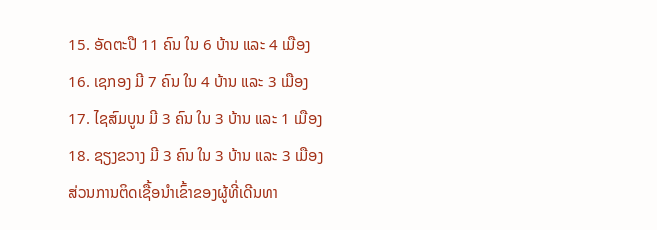15. ອັດຕະປື 11 ຄົນ ໃນ 6 ບ້ານ ແລະ 4 ເມືອງ
16. ເຊກອງ ມີ 7 ຄົນ ໃນ 4 ບ້ານ ແລະ 3 ເມືອງ
17. ໄຊສົມບູນ ມີ 3 ຄົນ ໃນ 3 ບ້ານ ແລະ 1 ເມືອງ
18. ຊຽງຂວາງ ມີ 3 ຄົນ ໃນ 3 ບ້ານ ແລະ 3 ເມືອງ
ສ່ວນການຕິດເຊື້ອນໍາເຂົ້າຂອງຜູ້ທີ່ເດີນທາ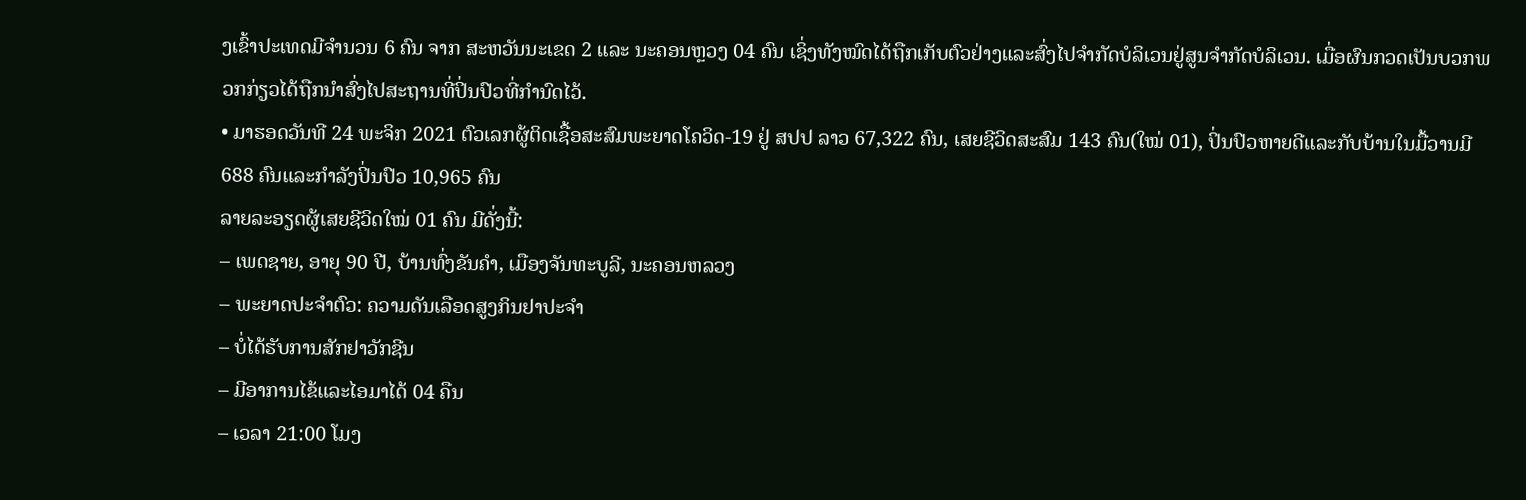ງເຂົ້າປະເທດມີຈໍານວນ 6 ຄົນ ຈາກ ສະຫວັນນະເຂດ 2 ແລະ ນະຄອນຫຼວງ 04 ຄົນ ເຊິ່ງທັງໝົດໄດ້ຖືກເກັບຕົວຢ່າງແລະສົ່ງໄປຈໍາກັດບໍລິເວນຢູ່ສູນຈໍາກັດບໍລິເວນ. ເມື່ອຜົນກວດເປັນບວກພວກກ່ຽວໄດ້ຖືກນຳສົ່ງໄປສະຖານທີ່ປິ່ນປົວທີ່ກໍານົດໄວ້.
• ມາຮອດວັນທີ 24 ພະຈິກ 2021 ຕົວເລກຜູ້ຕິດເຊື້ອສະສົມພະຍາດໂຄວິດ-19 ຢູ່ ສປປ ລາວ 67,322 ຄົນ, ເສຍຊີວິດສະສົມ 143 ຄົນ(ໃໝ່ 01), ປິ່ນປົວຫາຍດີແລະກັບບ້ານໃນມື້ວານມີ 688 ຄົນແລະກໍາລັງປິ່ນປົວ 10,965 ຄົນ
ລາຍລະອຽດຜູ້ເສຍຊີວິດໃໝ່ 01 ຄົນ ມີດັ່ງນີ້:
– ເພດຊາຍ, ອາຍຸ 90 ປີ, ບ້ານທົ່ງຂັນຄໍາ, ເມືອງຈັນທະບູລີ, ນະຄອນຫລວງ
– ພະຍາດປະຈໍາຕົວ: ຄວາມດັນເລືອດສູງກິນຢາປະຈໍາ
– ບໍ່ໄດ້ຮັບການສັກຢາວັກຊີນ
– ມີອາການໄຂ້ແລະໄອມາໄດ້ 04 ຄືນ
– ເວລາ 21:00 ໂມງ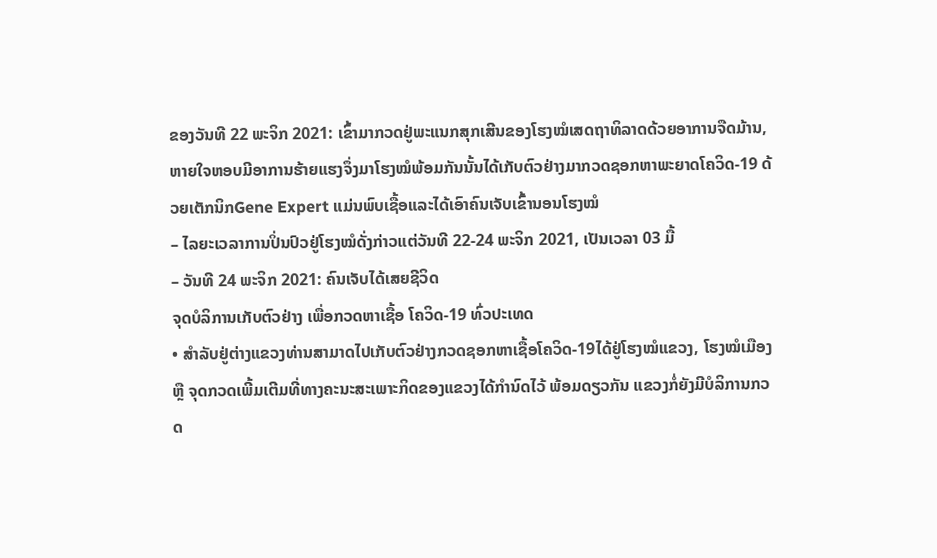ຂອງວັນທີ 22 ພະຈິກ 2021: ເຂົ້າມາກວດຢູ່ພະແນກສຸກເສີນຂອງໂຮງໝໍເສດຖາທິລາດດ້ວຍອາການຈືດມ້ານ, ຫາຍໃຈຫອບມີອາການຮ້າຍແຮງຈຶ່ງມາໂຮງໝໍພ້ອມກັນນັ້ນໄດ້ເກັບຕົວຢ່າງມາກວດຊອກຫາພະຍາດໂຄວິດ-19 ດ້ວຍເຕັກນິກGene Expert ແມ່ນພົບເຊື້ອແລະໄດ້ເອົາຄົນເຈັບເຂົ້ານອນໂຮງໝໍ
– ໄລຍະເວລາການປິ່ນປົວຢູ່ໂຮງໝໍດັ່ງກ່າວແຕ່ວັນທີ 22-24 ພະຈິກ 2021, ເປັນເວລາ 03 ມື້
– ວັນທີ 24 ພະຈິກ 2021: ຄົນເຈັບໄດ້ເສຍຊີວິດ
ຈຸດບໍລິການເກັບຕົວຢ່າງ ເພື່ອກວດຫາເຊື້ອ ໂຄວິດ-19 ທົ່ວປະເທດ
• ສໍາລັບຢູ່ຕ່າງແຂວງທ່ານສາມາດໄປເກັບຕົວຢ່າງກວດຊອກຫາເຊື້ອໂຄວິດ-19ໄດ້ຢູ່ໂຮງໝໍແຂວງ, ໂຮງໝໍເມືອງ ຫຼື ຈຸດກວດເພີ້ມເຕີມທີ່ທາງຄະນະສະເພາະກິດຂອງແຂວງໄດ້ກຳນົດໄວ້ ພ້ອມດຽວກັນ ແຂວງກໍ່ຍັງມີບໍລິການກວດ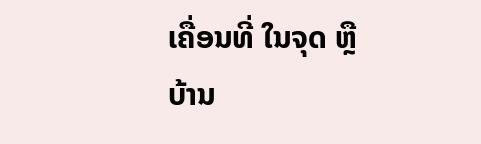ເຄື່ອນທີ່ ໃນຈຸດ ຫຼື ບ້ານ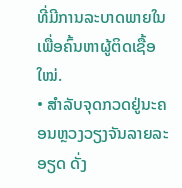ທີ່ມີການລະບາດພາຍໃນເພື່ອຄົ້ນຫາຜູ້ຕິດເຊື້ອໃໝ່.
• ສໍາລັບຈຸດກວດຢູ່ນະຄອນຫຼວງວຽງຈັນລາຍລະອຽດ ດັ່ງ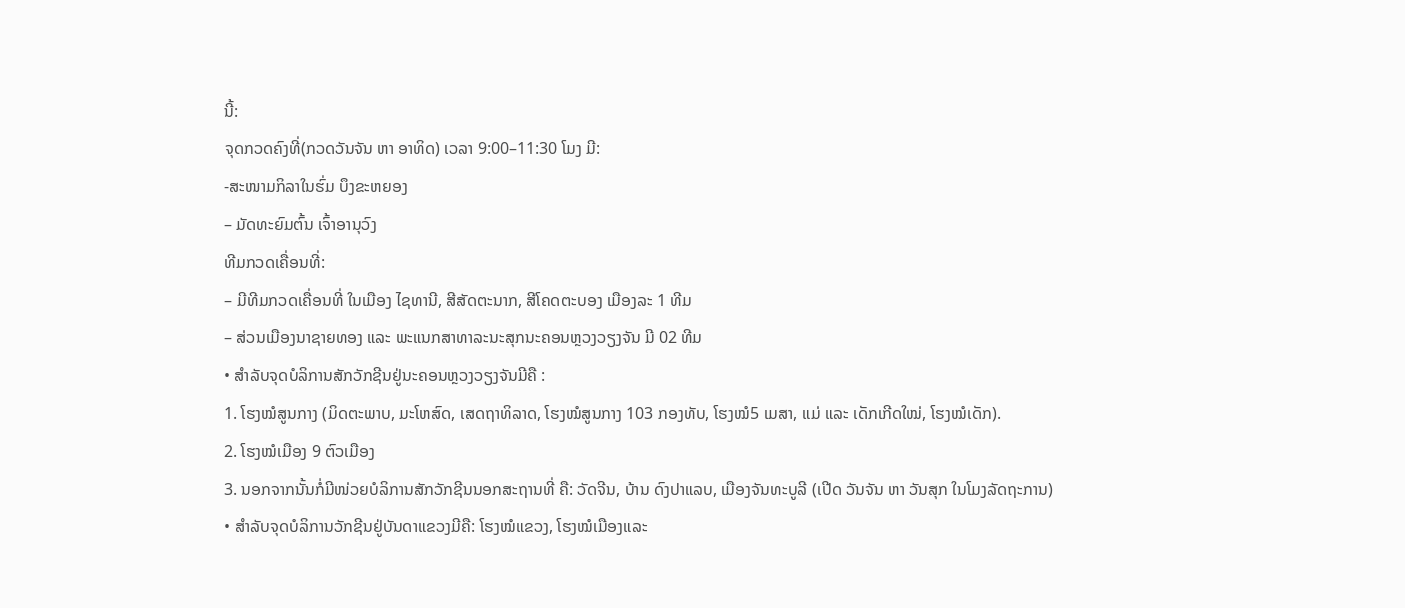ນີ້:
ຈຸດກວດຄົງທີ່(ກວດວັນຈັນ ຫາ ອາທິດ) ເວລາ 9:00–11:30 ໂມງ ມີ:
-ສະໜາມກິລາໃນຮົ່ມ ບຶງຂະຫຍອງ
– ມັດທະຍົມຕົ້ນ ເຈົ້າອານຸວົງ
ທີມກວດເຄື່ອນທີ່:
– ມີທີມກວດເຄື່ອນທີ່ ໃນເມືອງ ໄຊທານີ, ສີສັດຕະນາກ, ສີໂຄດຕະບອງ ເມືອງລະ 1 ທີມ
– ສ່ວນເມືອງນາຊາຍທອງ ແລະ ພະແນກສາທາລະນະສຸກນະຄອນຫຼວງວຽງຈັນ ມີ 02 ທີມ
• ສໍາລັບຈຸດບໍລິການສັກວັກຊີນຢູ່ນະຄອນຫຼວງວຽງຈັນມີຄື :
1. ໂຮງໝໍສູນກາງ (ມິດຕະພາບ, ມະໂຫສົດ, ເສດຖາທິລາດ, ໂຮງໝໍສູນກາງ 103 ກອງທັບ, ໂຮງໝໍ5 ເມສາ, ແມ່ ແລະ ເດັກເກີດໃໝ່, ໂຮງໝໍເດັກ).
2. ໂຮງໝໍເມືອງ 9 ຕົວເມືອງ
3. ນອກຈາກນັ້ນກໍ່ມີໜ່ວຍບໍລິການສັກວັກຊີນນອກສະຖານທີ່ ຄື: ວັດຈີນ, ບ້ານ ດົງປາແລບ, ເມືອງຈັນທະບູລີ (ເປີດ ວັນຈັນ ຫາ ວັນສຸກ ໃນໂມງລັດຖະການ)
• ສຳລັບຈຸດບໍລິການວັກຊີນຢູ່ບັນດາແຂວງມີຄື: ໂຮງໝໍແຂວງ, ໂຮງໝໍເມືອງແລະ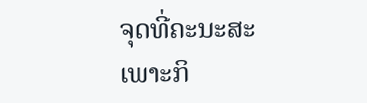ຈຸດທີ່ຄະນະສະເພາະກິ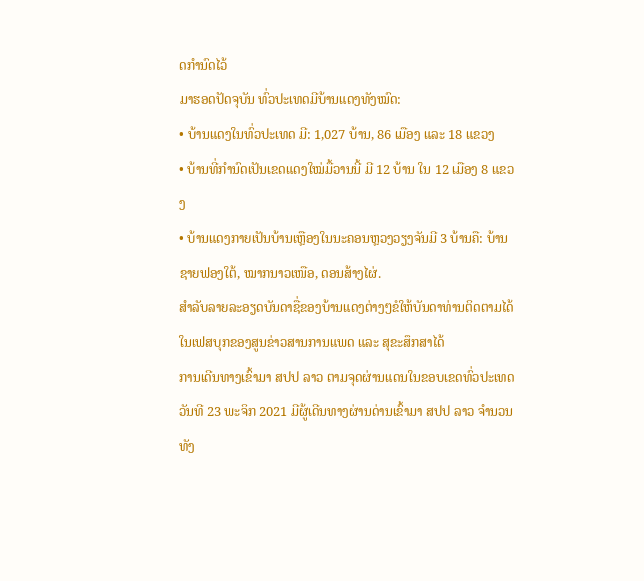ດກໍານົດໄວ້
ມາຮອດປັດຈຸບັນ ທົ່ວປະເທດມີບ້ານແດງທັງໝົດ:
• ບ້ານແດງໃນທົ່ວປະເທດ ມີ: 1,027 ບ້ານ, 86 ເມືອງ ແລະ 18 ແຂວງ
• ບ້ານທີ່ກໍານົດເປັນເຂດແດງໃໝ່ມື້ວານນີ້ ມີ 12 ບ້ານ ໃນ 12 ເມືອງ 8 ແຂວງ
• ບ້ານແດງກາຍເປັນບ້ານເຫຼືອງໃນນະຄອນຫຼວງວຽງຈັນມີ 3 ບ້ານຄື: ບ້ານ ຊາຍຟອງໃຕ້, ໝາກນາວເໜືອ, ດອນສ້າງໄຜ່.
ສໍາລັບລາຍລະອຽດບັນດາຊື່ຂອງບ້ານແດງຕ່າງໆຂໍໃຫ້ບັນດາທ່ານຕິດຕາມໄດ້ໃນເຟສບຸກຂອງສູນຂ່າວສານການແພດ ແລະ ສຸຂະສຶກສາໄດ້
ການເດີນທາງເຂົ້າມາ ສປປ ລາວ ຕາມຈຸດຜ່ານແດນໃນຂອບເຂດທົ່ວປະເທດ
ວັນທີ 23 ພະຈິກ 2021 ມີຜູ້ເດີນທາງຜ່ານດ່ານເຂົ້າມາ ສປປ ລາວ ຈໍານວນ ທັງ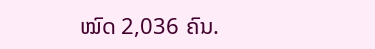ໝົດ 2,036 ຄົນ.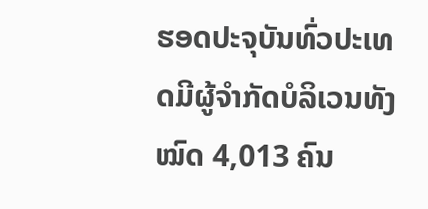ຮອດປະຈຸບັນທົ່ວປະເທດມີຜູ້ຈຳກັດບໍລິເວນທັງໝົດ 4,013 ຄົນ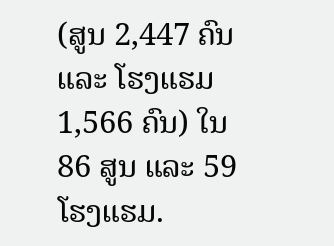(ສູນ 2,447 ຄົນ ແລະ ໂຮງແຮມ1,566 ຄົນ) ໃນ 86 ສູນ ແລະ 59 ໂຮງແຮມ.